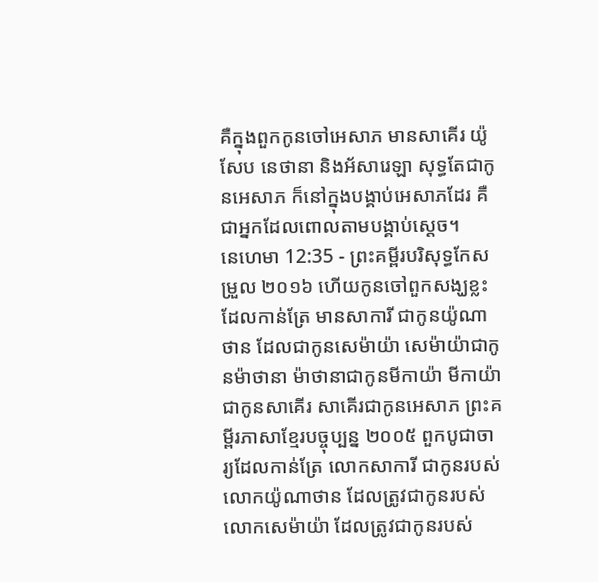គឺក្នុងពួកកូនចៅអេសាភ មានសាគើរ យ៉ូសែប នេថានា និងអ័សារេឡា សុទ្ធតែជាកូនអេសាភ ក៏នៅក្នុងបង្គាប់អេសាភដែរ គឺជាអ្នកដែលពោលតាមបង្គាប់ស្តេច។
នេហេមា 12:35 - ព្រះគម្ពីរបរិសុទ្ធកែសម្រួល ២០១៦ ហើយកូនចៅពួកសង្ឃខ្លះដែលកាន់ត្រែ មានសាការី ជាកូនយ៉ូណាថាន ដែលជាកូនសេម៉ាយ៉ា សេម៉ាយ៉ាជាកូនម៉ាថានា ម៉ាថានាជាកូនមីកាយ៉ា មីកាយ៉ាជាកូនសាគើរ សាគើរជាកូនអេសាភ ព្រះគម្ពីរភាសាខ្មែរបច្ចុប្បន្ន ២០០៥ ពួកបូជាចារ្យដែលកាន់ត្រែ លោកសាការី ជាកូនរបស់លោកយ៉ូណាថាន ដែលត្រូវជាកូនរបស់លោកសេម៉ាយ៉ា ដែលត្រូវជាកូនរបស់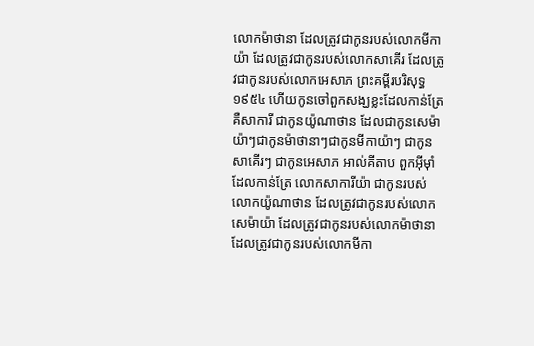លោកម៉ាថានា ដែលត្រូវជាកូនរបស់លោកមីកាយ៉ា ដែលត្រូវជាកូនរបស់លោកសាគើរ ដែលត្រូវជាកូនរបស់លោកអេសាភ ព្រះគម្ពីរបរិសុទ្ធ ១៩៥៤ ហើយកូនចៅពួកសង្ឃខ្លះដែលកាន់ត្រែ គឺសាការី ជាកូនយ៉ូណាថាន ដែលជាកូនសេម៉ាយ៉ាៗជាកូនម៉ាថានាៗជាកូនមីកាយ៉ាៗ ជាកូនសាគើរៗ ជាកូនអេសាភ អាល់គីតាប ពួកអ៊ីមុាំដែលកាន់ត្រែ លោកសាការីយ៉ា ជាកូនរបស់លោកយ៉ូណាថាន ដែលត្រូវជាកូនរបស់លោកសេម៉ាយ៉ា ដែលត្រូវជាកូនរបស់លោកម៉ាថានា ដែលត្រូវជាកូនរបស់លោកមីកា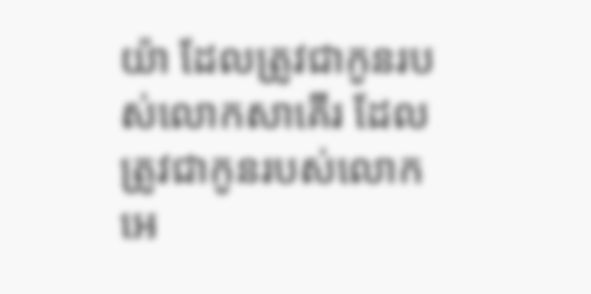យ៉ា ដែលត្រូវជាកូនរបស់លោកសាគើរ ដែលត្រូវជាកូនរបស់លោកអេ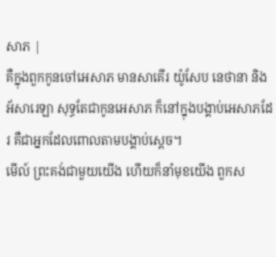សាភ |
គឺក្នុងពួកកូនចៅអេសាភ មានសាគើរ យ៉ូសែប នេថានា និងអ័សារេឡា សុទ្ធតែជាកូនអេសាភ ក៏នៅក្នុងបង្គាប់អេសាភដែរ គឺជាអ្នកដែលពោលតាមបង្គាប់ស្តេច។
មើល៍ ព្រះគង់ជាមួយយើង ហើយក៏នាំមុខយើង ពួកស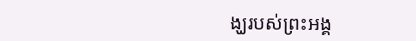ង្ឃរបស់ព្រះអង្គ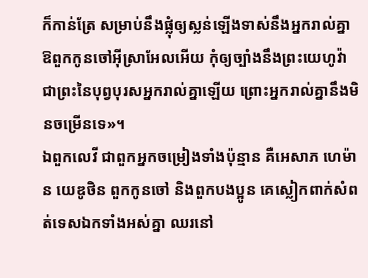ក៏កាន់ត្រែ សម្រាប់នឹងផ្លុំឲ្យស្លន់ឡើងទាស់នឹងអ្នករាល់គ្នា ឱពួកកូនចៅអ៊ីស្រាអែលអើយ កុំឲ្យច្បាំងនឹងព្រះយេហូវ៉ា ជាព្រះនៃបុព្វបុរសអ្នករាល់គ្នាឡើយ ព្រោះអ្នករាល់គ្នានឹងមិនចម្រើនទេ»។
ឯពួកលេវី ជាពួកអ្នកចម្រៀងទាំងប៉ុន្មាន គឺអេសាភ ហេម៉ាន យេឌូថិន ពួកកូនចៅ និងពួកបងប្អូន គេស្លៀកពាក់សំពត់ទេសឯកទាំងអស់គ្នា ឈរនៅ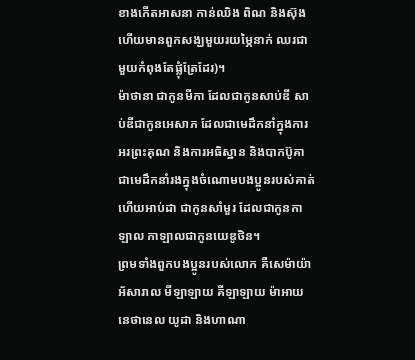ខាងកើតអាសនា កាន់ឈិង ពិណ និងស៊ុង ហើយមានពួកសង្ឃមួយរយម្ភៃនាក់ ឈរជាមួយកំពុងតែផ្លុំត្រែដែរ)។
ម៉ាថានា ជាកូនមីកា ដែលជាកូនសាប់ឌី សាប់ឌីជាកូនអេសាភ ដែលជាមេដឹកនាំក្នុងការអរព្រះគុណ និងការអធិស្ឋាន និងបាកប៊ូគា ជាមេដឹកនាំរងក្នុងចំណោមបងប្អូនរបស់គាត់ ហើយអាប់ដា ជាកូនសាំមួរ ដែលជាកូនកាឡាល កាឡាលជាកូនយេឌូថិន។
ព្រមទាំងពួកបងប្អូនរបស់លោក គឺសេម៉ាយ៉ា អ័សារាល មីឡាឡាយ គីឡាឡាយ ម៉ាអាយ នេថានេល យូដា និងហាណា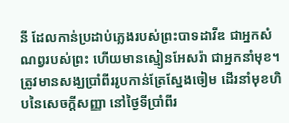នី ដែលកាន់ប្រដាប់ភ្លេងរបស់ព្រះបាទដាវីឌ ជាអ្នកសំណព្វរបស់ព្រះ ហើយមានស្មៀនអែសរ៉ា ជាអ្នកនាំមុខ។
ត្រូវមានសង្ឃប្រាំពីររូបកាន់ត្រែស្នែងចៀម ដើរនាំមុខហិបនៃសេចក្ដីសញ្ញា នៅថ្ងៃទីប្រាំពីរ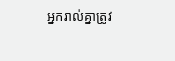អ្នករាល់គ្នាត្រូវ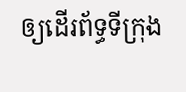ឲ្យដើរព័ទ្ធទីក្រុង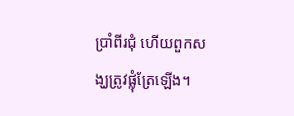ប្រាំពីរជុំ ហើយពួកសង្ឃត្រូវផ្លុំត្រែឡើង។